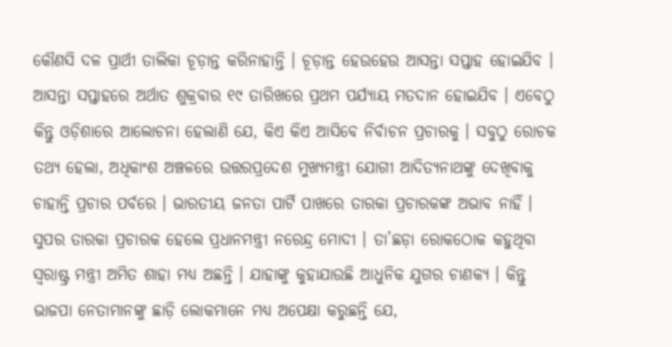କୌଣସି ଦଳ ପ୍ରାର୍ଥୀ ତାଲିକା ଚୂଡ଼ାନ୍ତ କରିନାହାନ୍ତି । ଚୂଡ଼ାନ୍ତ ହେଉହେଉ ଆସନ୍ତା ସପ୍ତାହ ହୋଇଯିବ । ଆସନ୍ତା ସପ୍ତାହରେ ଅର୍ଥାତ ଶୁକ୍ରବାର ୧୯ ତାରିଖରେ ପ୍ରଥମ ପର୍ଯ୍ୟାୟ ମତଦାନ ହୋଇଯିବ । ଏବେଠୁ କିନ୍ତୁ ଓଡ଼ିଶାରେ ଆଲୋଚନା ହେଲାଣି ଯେ, କିଏ କିଏ ଆସିବେ ନିର୍ବାଚନ ପ୍ରଚାରକୁ । ସବୁଠୁ ରୋଚକ ତଥ୍ୟ ହେଲା, ଅଧିକାଂଶ ଅଞ୍ଚଳରେ ଉତ୍ତରପ୍ରଦେଶ ମୁଖ୍ୟମନ୍ତ୍ରୀ ଯୋଗୀ ଆଦିତ୍ୟନାଥଙ୍କୁ ଦେଖିବାକୁ ଚାହାନ୍ତି ପ୍ରଚାର ପର୍ବରେ । ଭାରତୀୟ ଜନତା ପାର୍ଟି ପାଖରେ ତାରକା ପ୍ରଚାରକଙ୍କ ଅଭାବ ନାହିଁ । ସୁପର ତାରକା ପ୍ରଚାରକ ହେଲେ ପ୍ରଧାନମନ୍ତ୍ରୀ ନରେନ୍ଦ୍ର ମୋଦୀ । ତା’ଛଡ଼ା ରୋକଠୋକ କହୁଥିବା ସ୍ୱରାଷ୍ଟ୍ର ମନ୍ତ୍ରୀ ଅମିତ ଶାହା ମଧ୍ୟ ଅଛନ୍ତି । ଯାହାଙ୍କୁ କୁହାଯାଉଛି ଆଧୁନିକ ଯୁଗର ଚାଣକ୍ୟ । କିନ୍ତୁ ଭାଜପା ନେତାମାନଙ୍କୁ ଛାଡ଼ି ଲୋକମାନେ ମଧ୍ୟ ଅପେକ୍ଷା କରୁଛନ୍ତି ଯେ,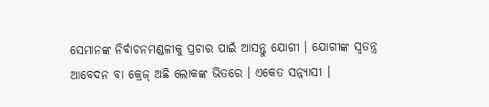ସେମାନଙ୍କ ନିର୍ବାଚନମଣ୍ଡଳୀକୁ ପ୍ରଚାର ପାଇଁ ଆସନ୍ତୁ ଯୋଗୀ । ଯୋଗୀଙ୍କ ସ୍ୱତନ୍ତ୍ର ଆବେଦନ ବା କ୍ରେଜ୍ ଅଛି ଲୋକଙ୍କ ଭିତରେ । ଏକେତ ସନ୍ନ୍ୟାସୀ ।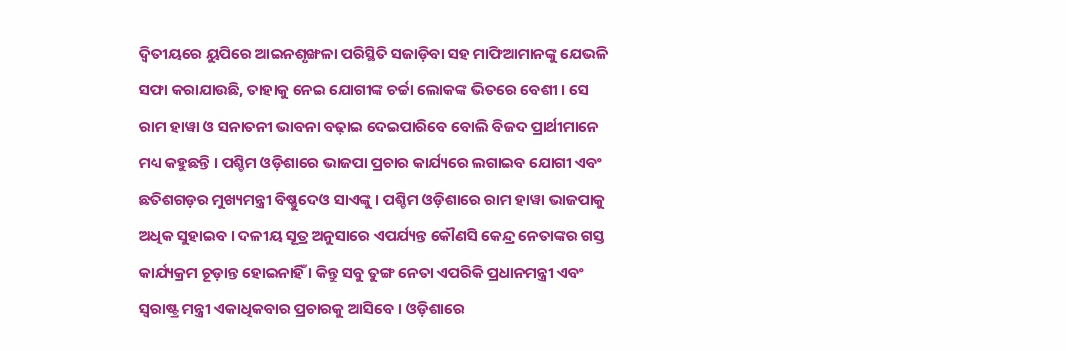ଦ୍ୱିତୀୟରେ ୟୁପିରେ ଆଇନଶୃଙ୍ଖଳା ପରିସ୍ଥିତି ସଜାଡ଼ିବା ସହ ମାଫିଆମାନଙ୍କୁ ଯେଭଳି ସଫା କରାଯାଉଛି, ତାହାକୁ ନେଇ ଯୋଗୀଙ୍କ ଚର୍ଚ୍ଚା ଲୋକଙ୍କ ଭିତରେ ବେଶୀ । ସେ ରାମ ହାୱା ଓ ସନାତନୀ ଭାବନା ବଢ଼ାଇ ଦେଇପାରିବେ ବୋଲି ବିଜଦ ପ୍ରାର୍ଥୀମାନେ ମଧ୍ୟ କହୁଛନ୍ତି । ପଶ୍ଚିମ ଓଡ଼ିଶାରେ ଭାଜପା ପ୍ରଚାର କାର୍ଯ୍ୟରେ ଲଗାଇବ ଯୋଗୀ ଏବଂ ଛତିଶଗଡ଼ର ମୁଖ୍ୟମନ୍ତ୍ରୀ ବିଷ୍ଣୁଦେଓ ସାଏଙ୍କୁ । ପଶ୍ଚିମ ଓଡ଼ିଶାରେ ରାମ ହାୱା ଭାଜପାକୁ ଅଧିକ ସୁହାଇବ । ଦଳୀୟ ସୂତ୍ର ଅନୁସାରେ ଏପର୍ଯ୍ୟନ୍ତ କୌଣସି କେନ୍ଦ୍ର ନେତାଙ୍କର ଗସ୍ତ କାର୍ଯ୍ୟକ୍ରମ ଚୂଡ଼ାନ୍ତ ହୋଇନାହିଁ । କିନ୍ତୁ ସବୁ ତୁଙ୍ଗ ନେତା ଏପରିକି ପ୍ରଧାନମନ୍ତ୍ରୀ ଏବଂ ସ୍ୱରାଷ୍ଟ୍ର ମନ୍ତ୍ରୀ ଏକାଧିକବାର ପ୍ରଚାରକୁ ଆସିବେ । ଓଡ଼ିଶାରେ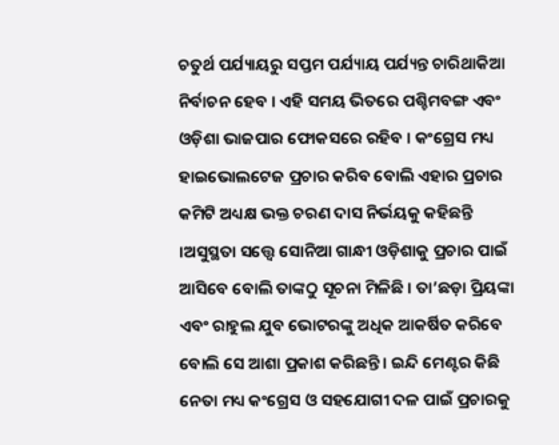ଚତୁର୍ଥ ପର୍ଯ୍ୟାୟରୁ ସପ୍ତମ ପର୍ଯ୍ୟାୟ ପର୍ଯ୍ୟନ୍ତ ଚାରିଥାକିଆ ନିର୍ବାଚନ ହେବ । ଏହି ସମୟ ଭିତରେ ପଶ୍ଚିମବଙ୍ଗ ଏବଂ ଓଡ଼ିଶା ଭାଜପାର ଫୋକସରେ ରହିବ । କଂଗ୍ରେସ ମଧ୍ୟ ହାଇଭୋଲଟେଜ ପ୍ରଚାର କରିବ ବୋଲି ଏହାର ପ୍ରଚାର କମିଟି ଅଧ୍ୟକ୍ଷ ଭକ୍ତ ଚରଣ ଦାସ ନିର୍ଭୟକୁ କହିଛନ୍ତି ।ଅସୁସ୍ଥତା ସତ୍ତ୍ୱେ ସୋନିଆ ଗାନ୍ଧୀ ଓଡ଼ିଶାକୁ ପ୍ରଚାର ପାଇଁ ଆସିବେ ବୋଲି ତାଙ୍କଠୁ ସୂଚନା ମିଳିଛି । ତା’ଛଡ଼ା ପ୍ରିୟଙ୍କା ଏବଂ ରାହୁଲ ଯୁବ ଭୋଟରଙ୍କୁ ଅଧିକ ଆକର୍ଷିତ କରିବେ ବୋଲି ସେ ଆଶା ପ୍ରକାଶ କରିଛନ୍ତି । ଇନ୍ଦି ମେଣ୍ଟର କିଛି ନେତା ମଧ୍ୟ କଂଗ୍ରେସ ଓ ସହଯୋଗୀ ଦଳ ପାଇଁ ପ୍ରଚାରକୁ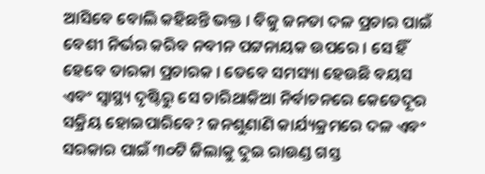ଆସିବେ ବୋଲି କହିଛନ୍ତି ଭକ୍ତ । ବିଜୁ ଜନତା ଦଳ ପ୍ରଚାର ପାଇଁ ବେଶୀ ନିର୍ଭର କରିବ ନବୀନ ପଟ୍ଟନାୟକ ଉପରେ । ସେ ହିଁ ହେବେ ତାରକା ପ୍ରଚାରକ । ତେବେ ସମସ୍ୟା ହେଉଛି ବୟସ ଏବଂ ସ୍ୱାସ୍ଥ୍ୟ ଦୃଷ୍ଟିରୁ ସେ ଚାରିଥାକିଆ ନିର୍ବାଚନରେ କେତେଦୂର ସକ୍ରିୟ ହୋଇପାରିବେ? ଜନଶୁଣାଣି କାର୍ଯ୍ୟକ୍ରମରେ ଦଳ ଏବଂ ସରକାର ପାଇଁ ୩୦ଟି ଜିଲାକୁ ଦୁଇ ରାଉଣ୍ଡ ଗସ୍ତ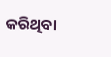କରିଥିବା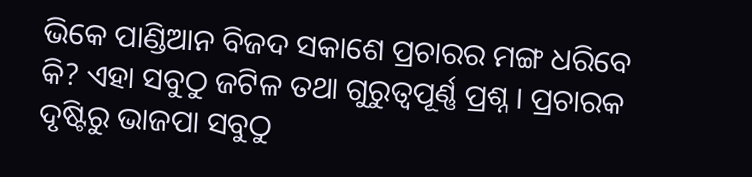ଭିକେ ପାଣ୍ଡିଆନ ବିଜଦ ସକାଶେ ପ୍ରଚାରର ମଙ୍ଗ ଧରିବେ କି? ଏହା ସବୁଠୁ ଜଟିଳ ତଥା ଗୁରୁତ୍ୱପୂର୍ଣ୍ଣ ପ୍ରଶ୍ନ । ପ୍ରଚାରକ ଦୃଷ୍ଟିରୁ ଭାଜପା ସବୁଠୁ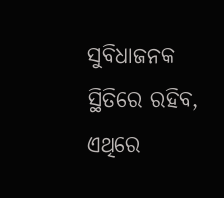ସୁବିଧାଜନକ ସ୍ଥିତିରେ ରହିବ, ଏଥିରେ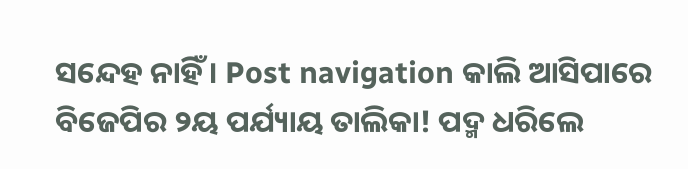ସନ୍ଦେହ ନାହିଁ । Post navigation କାଲି ଆସିପାରେ ବିଜେପିର ୨ୟ ପର୍ଯ୍ୟାୟ ତାଲିକା! ପଦ୍ମ ଧରିଲେ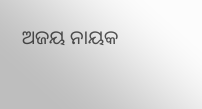ଅଜୟ ନାୟକ